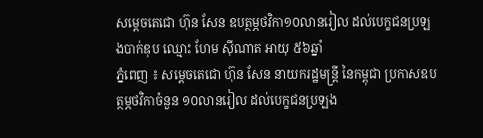សម្ដេចតេជោ ហ៊ុន សែន ឧបត្ថម្ភថវិកា១០លានរៀល ដល់បេក្ខជនប្រឡងបាក់ឌុប ឈ្មោះ ហែម ស៊ីណាត អាយុ ៥៦ឆ្នាំ
ភ្នំពេញ ៖ សម្ដេចតេជោ ហ៊ុន សែន នាយករដ្ឋមន្ដ្រី នៃកម្ពុជា ប្រកាសឧបត្ថម្ភថវិកាចំនួន ១០លានរៀល ដល់បេក្ខជនប្រឡង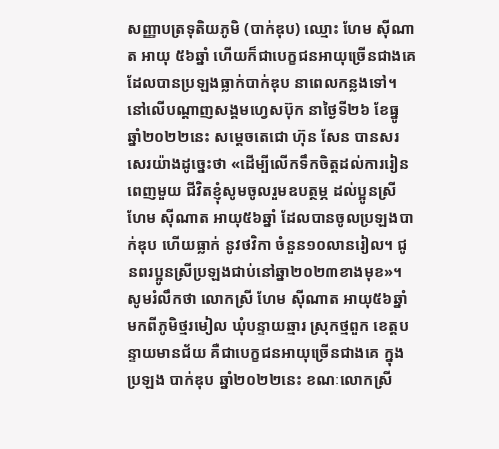សញ្ញាបត្រទុតិយភូមិ (បាក់ឌុប) ឈ្មោះ ហែម ស៊ីណាត អាយុ ៥៦ឆ្នាំ ហើយក៏ជាបេក្ខជនអាយុច្រើនជាងគេ ដែលបានប្រឡងធ្លាក់បាក់ឌុប នាពេលកន្លងទៅ។
នៅលើបណ្ដាញសង្គមហ្វេសប៊ុក នាថ្ងៃទី២៦ ខែធ្នូ ឆ្នាំ២០២២នេះ សម្ដេចតេជោ ហ៊ុន សែន បានសរសេរយ៉ាងដូច្នេះថា «ដើម្បីលើកទឹកចិត្តដល់ការរៀនពេញមួយ ជីវិតខ្ញុំសូមចូលរួមឧបត្ថម្ភ ដល់ប្អូនស្រី
ហែម ស៊ីណាត អាយុ៥៦ឆ្នាំ ដែលបានចូលប្រឡងបាក់ឌុប ហើយធ្លាក់ នូវថវិកា ចំនួន១០លានរៀល។ ជូនពរប្អូនស្រីប្រឡងជាប់នៅឆ្នា២០២៣ខាងមុខ»។
សូមរំលឹកថា លោកស្រី ហែម ស៊ីណាត អាយុ៥៦ឆ្នាំ មកពីភូមិថ្មរមៀល ឃុំបន្ទាយឆ្មារ ស្រុកថ្មពួក ខេត្តបន្ទាយមានជ័យ គឺជាបេក្ខជនអាយុច្រើនជាងគេ ក្នុងប្រឡង បាក់ឌុប ឆ្នាំ២០២២នេះ ខណៈលោកស្រី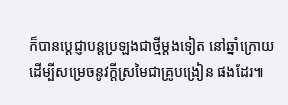ក៏បានប្តេជ្ញាបន្តប្រឡងជាថ្មីម្ដងទៀត នៅឆ្នាំក្រោយ ដើម្បីសម្រេចនូវក្តីស្រមៃជាគ្រូបង្រៀន ផងដែរ៕